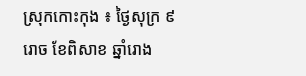ស្រុកកោះកុង ៖ ថ្ងៃសុក្រ ៩ រោច ខែពិសាខ ឆ្នាំរោង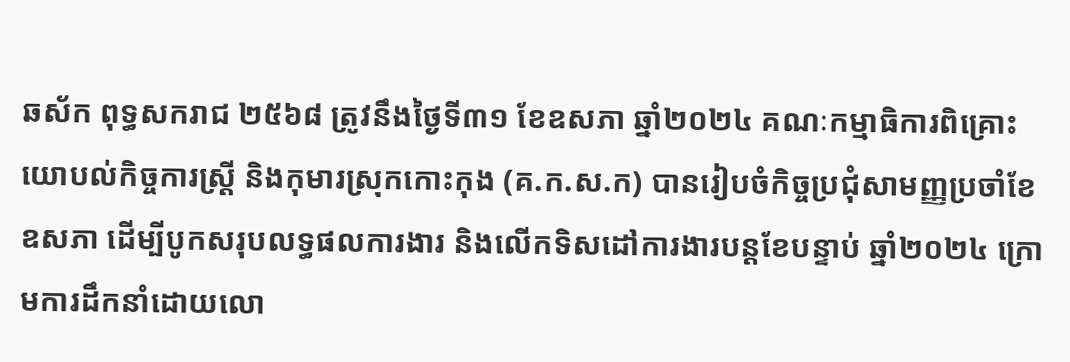ឆស័ក ពុទ្ធសករាជ ២៥៦៨ ត្រូវនឹងថ្ងៃទី៣១ ខែឧសភា ឆ្នាំ២០២៤ គណៈកម្មាធិការពិគ្រោះយោបល់កិច្ចការស្រ្តី និងកុមារស្រុកកោះកុង (គ.ក.ស.ក) បានរៀបចំកិច្ចប្រជុំសាមញ្ញប្រចាំខែឧសភា ដើម្បីបូកសរុបលទ្ធផលការងារ និងលើកទិសដៅការងារបន្តខែបន្ទាប់ ឆ្នាំ២០២៤ ក្រោមការដឹកនាំដោយលោ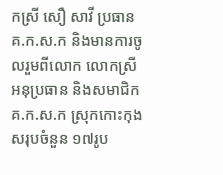កស្រី សឿ សាវី ប្រធាន គ.ក.ស.ក និងមានការចូលរួមពីលោក លោកស្រីអនុប្រធាន និងសមាជិក គ.ក.ស.ក ស្រុកកោះកុង សរុបចំនួន ១៧រូប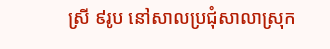ស្រី ៩រូប នៅសាលប្រជុំសាលាស្រុក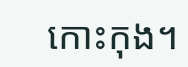កោះកុង។